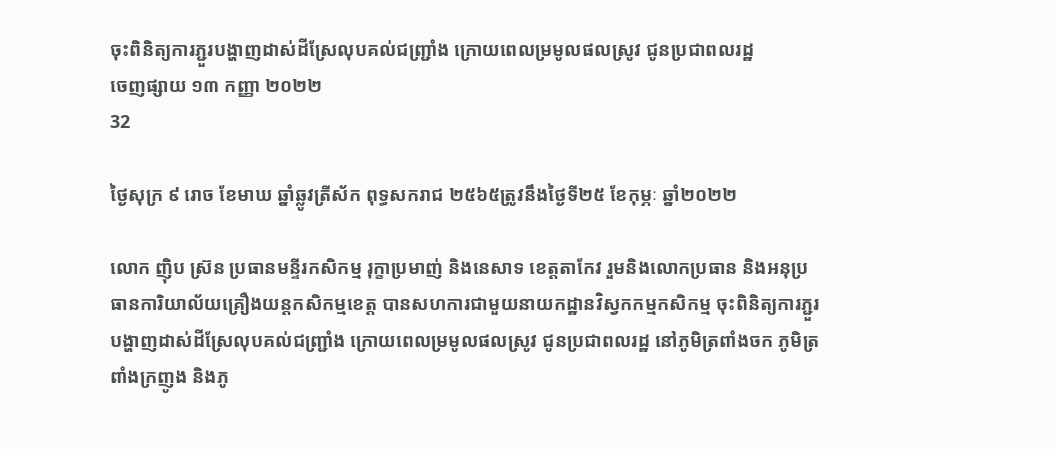ចុះពិនិត្យការភ្ជួរបង្ហាញដាស់ដីស្រែលុបគល់ជញ្ជ្រាំង ក្រោយពេលម្រមូលផលស្រូវ ជូនប្រជាពលរដ្ឋ
ចេញផ្សាយ ១៣ កញ្ញា ២០២២
32

ថ្ងៃសុក្រ ៩ រោច ខែមាឃ ឆ្នាំឆ្លូវត្រីស័ក ពុទ្ធសករាជ ២៥៦៥ត្រូវនឹងថ្ងៃទី២៥ ខែកុម្ភៈ ឆ្នាំ២០២២

លោក ញ៉ិប ស្រ៊ន ប្រធានមន្ទីរកសិកម្ម រុក្ខាប្រមាញ់ និងនេសាទ ខេត្តតាកែវ រួមនិងលោកប្រធាន និងអនុប្រធានការិយាល័យគ្រឿងយន្តកសិកម្មខេត្ត បានសហការជាមួយនាយកដ្ឋានវិស្វកកម្មកសិកម្ម ចុះពិនិត្យការភ្ជួរបង្ហាញដាស់ដីស្រែលុបគល់ជញ្ជ្រាំង ក្រោយពេលម្រមូលផលស្រូវ ជូនប្រជាពលរដ្ឋ នៅភូមិត្រពាំងចក ភូមិត្រពាំងក្រញូង និងភូ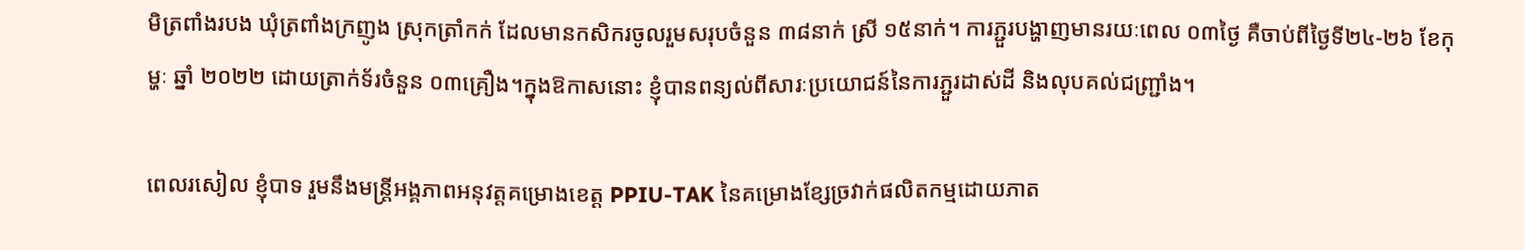មិត្រពាំងរបង ឃុំត្រពាំងក្រញូង ស្រុកត្រាំកក់ ដែលមានកសិករចូលរួមសរុបចំនួន ៣៨នាក់ ស្រី ១៥នាក់។ ការភ្ជួរបង្ហាញមានរយៈពេល ០៣ថ្ងៃ គឺចាប់ពីថ្ងៃទី២៤-២៦ ខែកុម្ហៈ ឆ្នាំ ២០២២ ដោយត្រាក់ទ័រចំនួន ០៣គ្រឿង។ក្នុងឱកាសនោះ ខ្ញុំបានពន្យល់ពីសារៈប្រយោជន៍នៃការភ្ជួរដាស់ដី និងលុបគល់ជញ្រ្ជាំង។

ពេលរសៀល ខ្ញុំបាទ រួមនឹងមន្រ្តីអង្គភាពអនុវត្តគម្រោងខេត្ត PPIU-TAK នៃគម្រោងខ្សែច្រវាក់ផលិតកម្មដោយភាត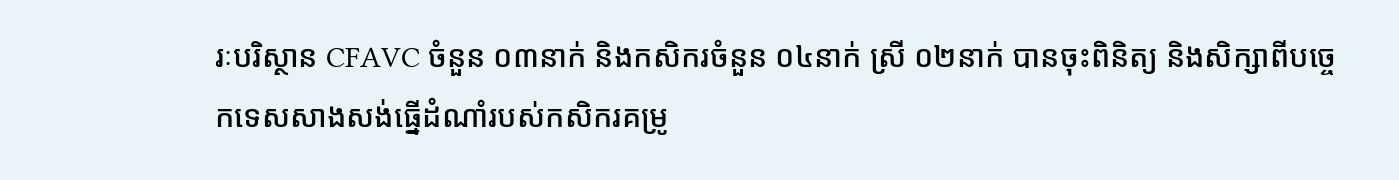រៈបរិស្ថាន CFAVC ចំនួន ០៣នាក់ និងកសិករចំនួន ០៤នាក់ ស្រី ០២នាក់ បានចុះពិនិត្យ និងសិក្សាពីបច្ចេកទេសសាងសង់ធ្នើដំណាំរបស់កសិករគម្រូ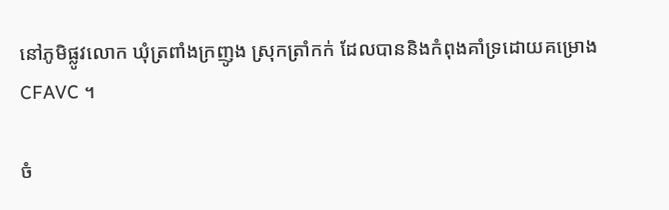នៅភូមិផ្លូវលោក ឃុំត្រពាំងក្រញូង ស្រុកត្រាំកក់ ដែលបាននិងកំពុងគាំទ្រដោយគម្រោង CFAVC ។

ចំ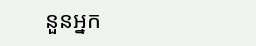នួនអ្នក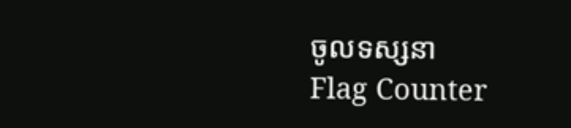ចូលទស្សនា
Flag Counter